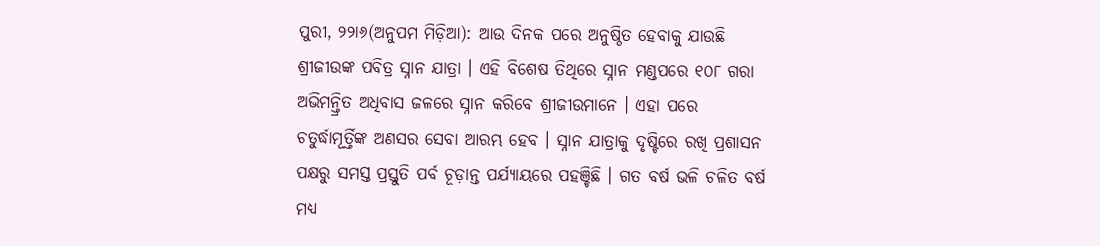ପୁରୀ, ୨୨ା୬(ଅନୁପମ ମିଡ଼ିଆ): ଆଉ ଦିନକ ପରେ ଅନୁଷ୍ଠିତ ହେବାକୁ ଯାଉଛି ଶ୍ରୀଜୀଉଙ୍କ ପବିତ୍ର ସ୍ନାନ ଯାତ୍ରା । ଏହି ବିଶେଷ ତିଥିରେ ସ୍ନାନ ମଣ୍ଡପରେ ୧୦୮ ଗରା ଅଭିମନ୍ତ୍ରିତ ଅଧିବାସ ଜଳରେ ସ୍ନାନ କରିବେ ଶ୍ରୀଜୀଉମାନେ । ଏହା ପରେ ଚତୁର୍ଦ୍ଧାମୂର୍ତ୍ତିଙ୍କ ଅଣସର ସେବା ଆରମ୍ଭ ହେବ । ସ୍ନାନ ଯାତ୍ରାକୁ ଦୃଷ୍ଟିରେ ରଖି ପ୍ରଶାସନ ପକ୍ଷରୁ ସମସ୍ତ ପ୍ରସ୍ତୁତି ପର୍ବ ଚୂଡ଼ାନ୍ତ ପର୍ଯ୍ୟାୟରେ ପହଞ୍ଚିଛି । ଗତ ବର୍ଷ ଭଳି ଚଳିତ ବର୍ଷ ମଧ୍ୟ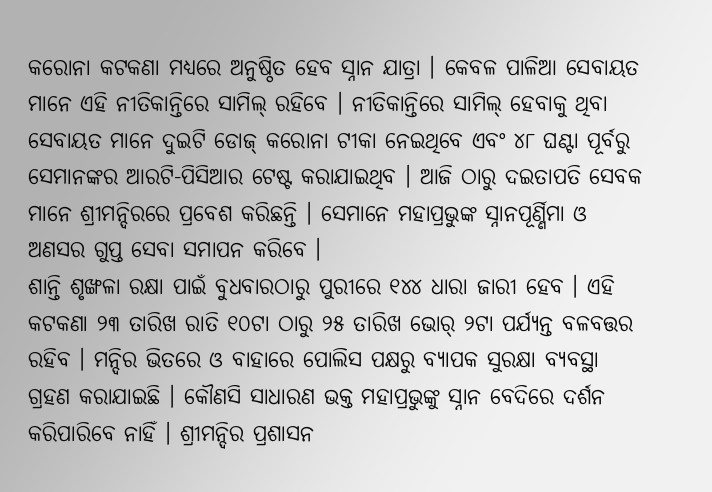କରୋନା କଟକଣା ମଧ୍ୟରେ ଅନୁଷ୍ଠିତ ହେବ ସ୍ନାନ ଯାତ୍ରା । କେବଳ ପାଳିଆ ସେବାୟତ ମାନେ ଏହି ନୀତିକାନ୍ତିରେ ସାମିଲ୍ ରହିବେ । ନୀତିକାନ୍ତିରେ ସାମିଲ୍ ହେବାକୁ ଥିବା ସେବାୟତ ମାନେ ଦୁଇଟି ଡୋଜ୍ କରୋନା ଟୀକା ନେଇଥିବେ ଏବଂ ୪୮ ଘଣ୍ଟା ପୂର୍ବରୁ ସେମାନଙ୍କର ଆରଟି-ପିସିଆର ଟେଷ୍ଟ କରାଯାଇଥିବ । ଆଜି ଠାରୁ ଦଇତାପତି ସେବକ ମାନେ ଶ୍ରୀମନ୍ଦିରରେ ପ୍ରବେଶ କରିଛନ୍ତି । ସେମାନେ ମହାପ୍ରଭୁଙ୍କ ସ୍ନାନପୂର୍ଣ୍ଣିମା ଓ ଅଣସର ଗୁପ୍ତ ସେବା ସମାପନ କରିବେ ।
ଶାନ୍ତି ଶୃଙ୍ଖଳା ରକ୍ଷା ପାଇଁ ବୁଧବାରଠାରୁ ପୁରୀରେ ୧୪୪ ଧାରା ଜାରୀ ହେବ । ଏହି କଟକଣା ୨୩ ତାରିଖ ରାତି ୧୦ଟା ଠାରୁ ୨୫ ତାରିଖ ଭୋର୍ ୨ଟା ପର୍ଯ୍ୟନ୍ତ ବଳବତ୍ତର ରହିବ । ମନ୍ଦିର ଭିତରେ ଓ ବାହାରେ ପୋଲିସ ପକ୍ଷରୁ ବ୍ୟାପକ ସୁରକ୍ଷା ବ୍ୟବସ୍ଥା ଗ୍ରହଣ କରାଯାଇଛି । କୌଣସି ସାଧାରଣ ଭକ୍ତ ମହାପ୍ରଭୁଙ୍କୁ ସ୍ନାନ ବେଦିରେ ଦର୍ଶନ କରିପାରିବେ ନାହିଁ । ଶ୍ରୀମନ୍ଦିର ପ୍ରଶାସନ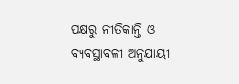ପକ୍ଷରୁ ନୀତିକାନ୍ତି ଓ ବ୍ୟବସ୍ଥାବଳୀ ଅନୁଯାୟୀ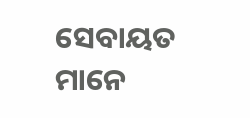ସେବାୟତ ମାନେ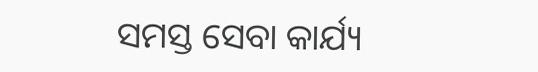ସମସ୍ତ ସେବା କାର୍ଯ୍ୟ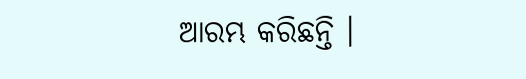ଆରମ୍ଭ କରିଛନ୍ତି ।